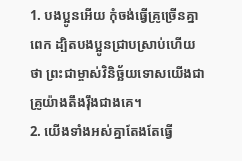1. បងប្អូនអើយ កុំចង់ធ្វើគ្រូច្រើនគ្នាពេក ដ្បិតបងប្អូនជ្រាបស្រាប់ហើយថា ព្រះជាម្ចាស់វិនិច្ឆ័យទោសយើងជាគ្រូយ៉ាងតឹងរ៉ឹងជាងគេ។
2. យើងទាំងអស់គ្នាតែងតែធ្វើ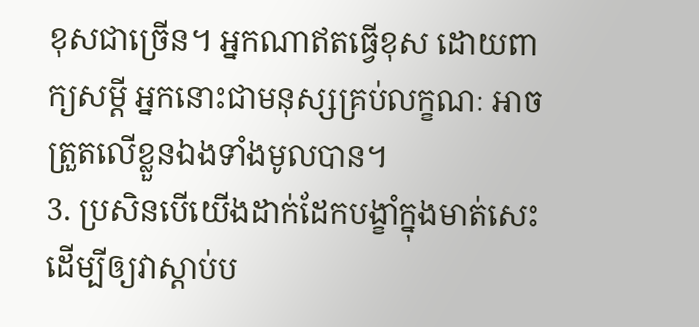ខុសជាច្រើន។ អ្នកណាឥតធ្វើខុស ដោយពាក្យសម្ដី អ្នកនោះជាមនុស្សគ្រប់លក្ខណៈ អាចត្រួតលើខ្លួនឯងទាំងមូលបាន។
3. ប្រសិនបើយើងដាក់ដែកបង្ខាំក្នុងមាត់សេះ ដើម្បីឲ្យវាស្ដាប់ប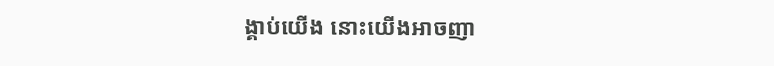ង្គាប់យើង នោះយើងអាចញា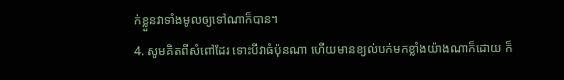ក់ខ្លួនវាទាំងមូលឲ្យទៅណាក៏បាន។
4. សូមគិតពីសំពៅដែរ ទោះបីវាធំប៉ុនណា ហើយមានខ្យល់បក់មកខ្លាំងយ៉ាងណាក៏ដោយ ក៏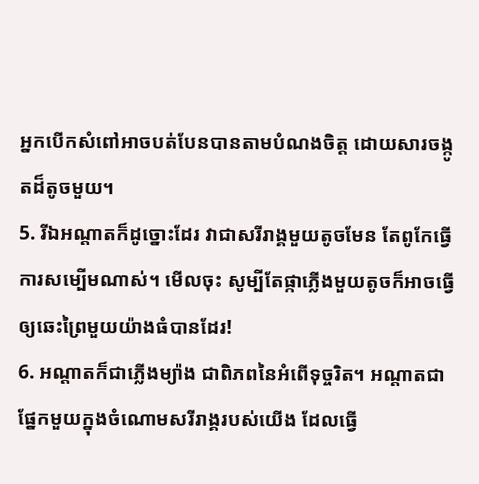អ្នកបើកសំពៅអាចបត់បែនបានតាមបំណងចិត្ត ដោយសារចង្កូតដ៏តូចមួយ។
5. រីឯអណ្ដាតក៏ដូច្នោះដែរ វាជាសរីរាង្គមួយតូចមែន តែពូកែធ្វើការសម្បើមណាស់។ មើលចុះ សូម្បីតែផ្កាភ្លើងមួយតូចក៏អាចធ្វើឲ្យឆេះព្រៃមួយយ៉ាងធំបានដែរ!
6. អណ្ដាតក៏ជាភ្លើងម្យ៉ាង ជាពិភពនៃអំពើទុច្ចរិត។ អណ្ដាតជាផ្នែកមួយក្នុងចំណោមសរីរាង្គរបស់យើង ដែលធ្វើ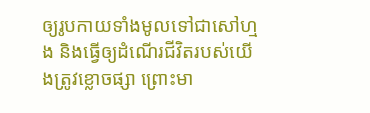ឲ្យរូបកាយទាំងមូលទៅជាសៅហ្មង និងធ្វើឲ្យដំណើរជីវិតរបស់យើងត្រូវខ្លោចផ្សា ព្រោះមា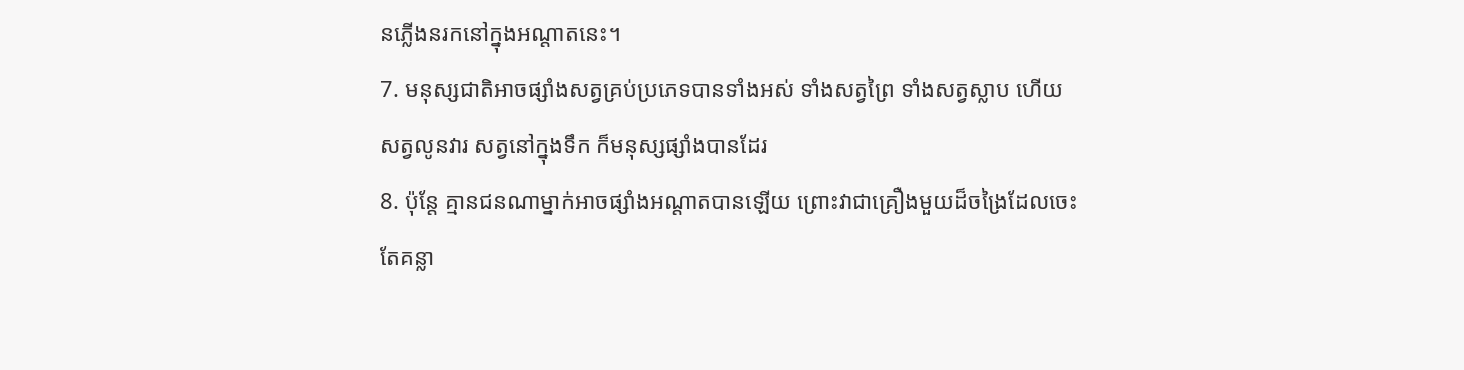នភ្លើងនរកនៅក្នុងអណ្ដាតនេះ។
7. មនុស្សជាតិអាចផ្សាំងសត្វគ្រប់ប្រភេទបានទាំងអស់ ទាំងសត្វព្រៃ ទាំងសត្វស្លាប ហើយសត្វលូនវារ សត្វនៅក្នុងទឹក ក៏មនុស្សផ្សាំងបានដែរ
8. ប៉ុន្តែ គ្មានជនណាម្នាក់អាចផ្សាំងអណ្ដាតបានឡើយ ព្រោះវាជាគ្រឿងមួយដ៏ចង្រៃដែលចេះតែគន្លា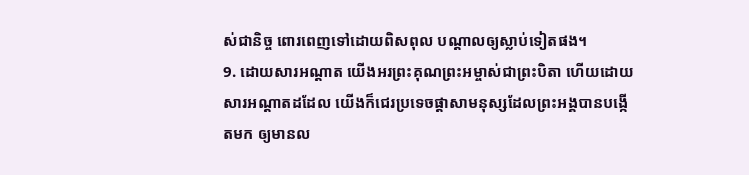ស់ជានិច្ច ពោរពេញទៅដោយពិសពុល បណ្ដាលឲ្យស្លាប់ទៀតផង។
9. ដោយសារអណ្ដាត យើងអរព្រះគុណព្រះអម្ចាស់ជាព្រះបិតា ហើយដោយសារអណ្ដាតដដែល យើងក៏ជេរប្រទេចផ្ដាសាមនុស្សដែលព្រះអង្គបានបង្កើតមក ឲ្យមានល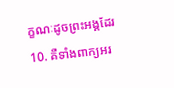ក្ខណៈដូចព្រះអង្គដែរ
10. គឺទាំងពាក្យអរ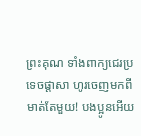ព្រះគុណ ទាំងពាក្យជេរប្រទេចផ្ដាសា ហូរចេញមកពីមាត់តែមួយ! បងប្អូនអើយ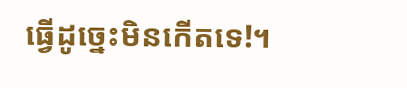ធ្វើដូច្នេះមិនកើតទេ!។